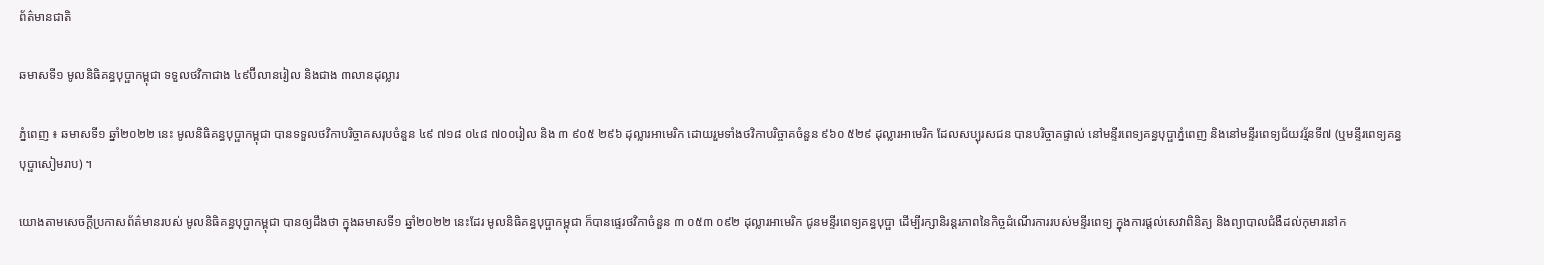ព័ត៌មានជាតិ

ឆមាសទី១ មូលនិធិគន្ធបុប្ផាកម្ពុជា ទទួលថវិកាជាង ៤៩ប៊ីលានរៀល និងជាង ៣លានដុល្លារ

ភ្នំពេញ ៖ ឆមាសទី១ ឆ្នាំ២០២២ នេះ មូលនិធិគន្ធបុប្ផាកម្ពុជា បានទទួលថវិកាបរិច្ចាគសរុបចំនួន ៤៩ ៧១៨ ០៤៨ ៧០០រៀល និង ៣ ៩០៥ ២៩៦ ដុល្លារអាមេរិក ដោយរួមទាំងថវិកាបរិច្ចាគចំនួន ៩៦០ ៥២៩ ដុល្លារអាមេរិក ដែលសប្បុរសជន បានបរិច្ចាគផ្ទាល់ នៅមន្ទីរពេទ្យគន្ធបុប្ផាភ្នំពេញ និងនៅមន្ទីរពេទ្យជ័យវរ្ម័នទី៧ (ឬមន្ទីរពេទ្យគន្ធបុប្ផាសៀមរាប) ។

យោងតាមសេចក្ដីប្រកាសព័ត៌មានរបស់ មូលនិធិគន្ធបុប្ផាកម្ពុជា បានឲ្យដឹងថា ក្នុងឆមាសទី១ ឆ្នាំ២០២២ នេះដែរ មូលនិធិគន្ធបុប្ផាកម្ពុជា ក៏បានផ្ទេរថវិកាចំនួន ៣ ០៥៣ ០៩២ ដុល្លារអាមេរិក ជូនមន្ទីរពេទ្យគន្ធបុប្ផា ដើម្បីរក្សានិរន្តរភាពនៃកិច្ចដំណើរការរបស់មន្ទីរពេទ្យ ក្នុងការផ្តល់សេវាពិនិត្យ និងព្យាបាលជំងឺដល់កុមារនៅក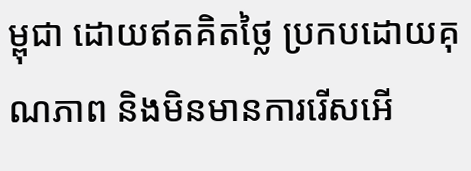ម្ពុជា ដោយឥតគិតថ្លៃ ប្រកបដោយគុណភាព និងមិនមានការរើសអើ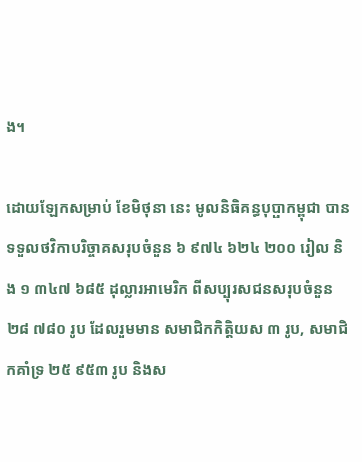ង។

ដោយឡែកសម្រាប់ ខែមិថុនា នេះ មូលនិធិគន្ធបុប្ផាកម្ពុជា បានទទួលថវិកាបរិច្ចាគសរុបចំនួន ៦ ៩៧៤ ៦២៤ ២០០ រៀល និង ១ ៣៤៧ ៦៨៥ ដុល្លារអាមេរិក ពីសប្បុរសជនសរុបចំនួន ២៨ ៧៨០ រូប ដែលរួមមាន សមាជិកកិត្តិយស ៣ រូប, សមាជិកគាំទ្រ ២៥ ៩៥៣ រូប និងស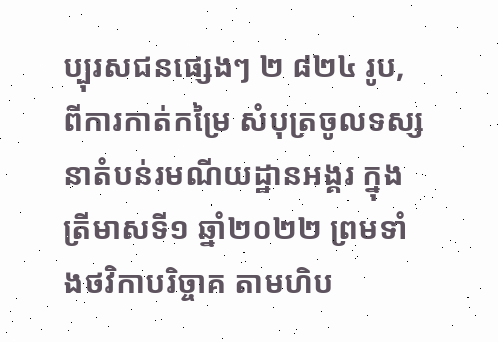ប្បុរសជនផ្សេងៗ ២ ៨២៤ រូប, ពីការកាត់កម្រៃ សំបុត្រចូលទស្សនាតំបន់រមណីយដ្ឋានអង្គរ ក្នុងត្រីមាសទី១ ឆ្នាំ២០២២ ព្រមទាំងថវិកាបរិច្ចាគ តាមហិប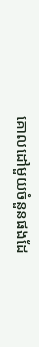គោលដៅមួយចំនួនផងដែ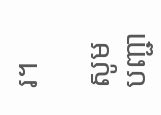រ។

សូមបញ្ជា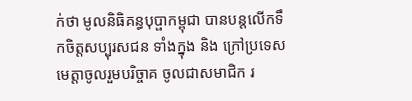ក់ថា មូលនិធិគន្ធបុប្ផាកម្ពុជា បានបន្តលើកទឹកចិត្តសប្បុរសជន ទាំងក្នុង និង ក្រៅប្រទេស មេត្តាចូលរួមបរិច្ចាគ ចូលជាសមាជិក រ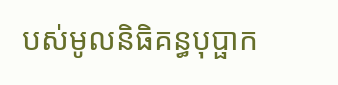បស់មូលនិធិគន្ធបុប្ផាក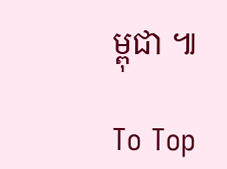ម្ពុជា ៕

To Top